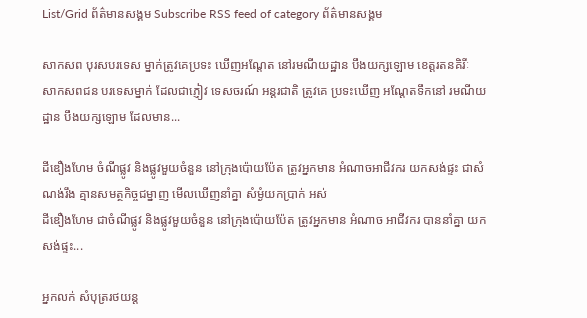List/Grid ព័ត៌មានសង្គម Subscribe RSS feed of category ព័ត៌មានសង្គម

សាកសព បុរសបរទេស ម្នាក់ត្រូវគេប្រទះ ឃើញអណ្តែត នៅរមណីយដ្ឋាន បឹងយក្សឡោម ខេត្តរតនគិរីៈ
សាកសពជន បរទេសម្នាក់ ដែលជាភ្ញៀវ ទេសចរណ៍ អន្តរជាតិ ត្រូវគេ ប្រទះឃើញ អណ្តែតទឹកនៅ រមណីយដ្ឋាន បឹងយក្សឡោម ដែលមាន...

ដីឌឿងហែម ចំណីផ្លូវ និងផ្លូវមួយចំនួន នៅក្រុងប៉ោយប៉ែត ត្រូវអ្នកមាន អំណាចអាជីវករ យកសង់ផ្ទះ ជាសំណង់រឹង គ្មានសមត្ថកិច្ចជម្នាញ មើលឃើញនាំគ្នា សំម្ងំយកប្រាក់ អស់
ដីឌឿងហែម ជាចំណីផ្លូវ និងផ្លូវមួយចំនួន នៅក្រុងប៉ោយប៉ែត ត្រូវអ្នកមាន អំណាច អាជីវករ បាននាំគ្នា យកសង់ផ្ទះ...

អ្នកលក់ សំបុត្ររថយន្ត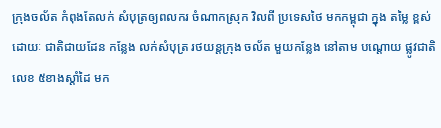ក្រុងចល័ត កំពុងតែលក់ សំបុត្រឲ្យពលករ ចំណាកស្រុក វិលពី ប្រទេសថៃ មកកម្ពុជា ក្នុង តម្លៃ ខ្ពស់
ដោយៈ ជាតិជាយដែន កន្លែង លក់សំបុត្រ រថយន្តក្រុង ចល័ត មួយកន្លែង នៅតាម បណ្ដោយ ផ្លូវជាតិលេខ ៥ខាងស្ដាំដៃ មក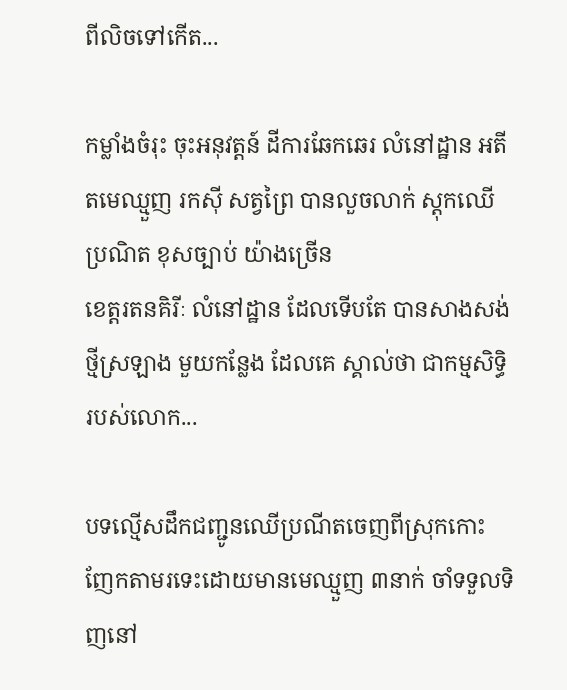ពីលិចទៅកើត...

កម្លាំងចំរុះ ចុះអនុវត្តន៍ ដីការឆែកឆេរ លំនៅដ្ឋាន អតីតមេឈ្មួញ រកស៊ី សត្វព្រៃ បានលួចលាក់ ស្តុកឈើ ប្រណិត ខុសច្បាប់ យ៉ាងច្រើន
ខេត្តរតនគិរីៈ លំនៅដ្ឋាន ដែលទើបតែ បានសាងសង់ ថ្មីស្រឡាង មួយកន្លែង ដែលគេ ស្គាល់ថា ជាកម្មសិទ្ធិរបស់លោក...

បទល្មើសដឹកជញ្ជូនឈើប្រណីតចេញពីស្រុកកោះញែកតាមរទេះដោយមានមេឈ្មួញ ៣នាក់ ចាំទទួលទិញនៅ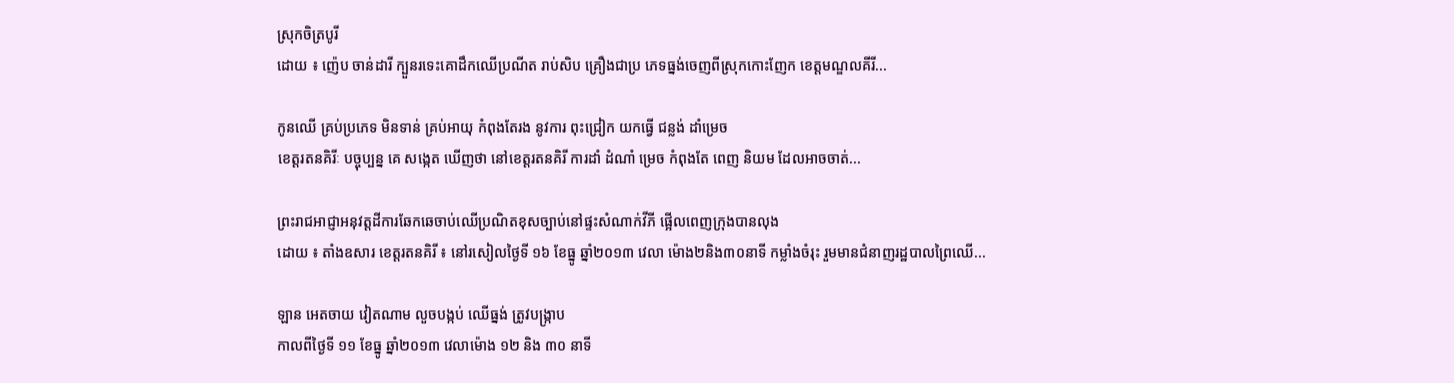ស្រុកចិត្របូរី
ដោយ ៖ ញ៉េប ចាន់ដារី ក្បួនរទេះគោដឹកឈើប្រណីត រាប់សិប គ្រឿងជាប្រ ភេទធ្នង់ចេញពីស្រុកកោះញែក ខេត្តមណ្ឌលគីរី...

កូនឈើ គ្រប់ប្រភេទ មិនទាន់ គ្រប់អាយុ កំពុងតែរង នូវការ ពុះជ្រៀក យកធ្វើ ជន្លង់ ដាំម្រេច
ខេត្តរតនគិរីៈ បច្ចុប្បន្ន គេ សង្កេត ឃើញថា នៅខេត្តរតនគិរី ការដាំ ដំណាំ ម្រេច កំពុងតែ ពេញ និយម ដែលអាចចាត់...

ព្រះរាជអាជ្ញាអនុវត្តដីការឆែកឆេចាប់ឈើប្រណិតខុសច្បាប់នៅផ្ទះសំណាក់វីភី ផ្អើលពេញក្រុងបានលុង
ដោយ ៖ តាំងឧសារ ខេត្តរតនគិរី ៖ នៅរសៀលថ្ងៃទី ១៦ ខែធ្នូ ឆ្នាំ២០១៣ វេលា ម៉ោង២និង៣០នាទី កម្លាំងចំរុះ រួមមានជំនាញរដ្ឋបាលព្រៃឈើ...

ឡាន អេតចាយ វៀតណាម លួចបង្កប់ ឈើធ្នង់ ត្រូវបង្រ្កាប
កាលពីថ្ងៃទី ១១ ខែធ្នូ ឆ្នាំ២០១៣ វេលាម៉ោង ១២ និង ៣០ នាទី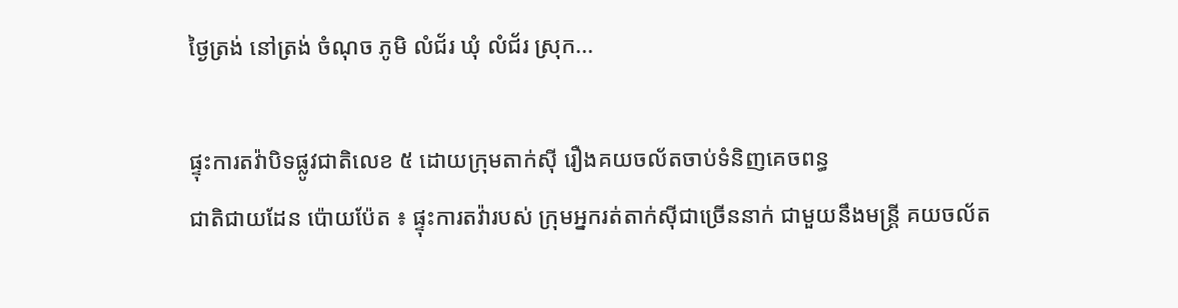ថ្ងៃត្រង់ នៅត្រង់ ចំណុច ភូមិ លំជ័រ ឃុំ លំជ័រ ស្រុក...

ផ្ទុះការតវ៉ាបិទផ្លូវជាតិលេខ ៥ ដោយក្រុមតាក់ស៊ី រឿងគយចល័តចាប់ទំនិញគេចពន្ធ
ជាតិជាយដែន ប៉ោយប៉ែត ៖ ផ្ទុះការតវ៉ារបស់ ក្រុមអ្នករត់តាក់ស៊ីជាច្រើននាក់ ជាមួយនឹងមន្ដ្រី គយចល័ត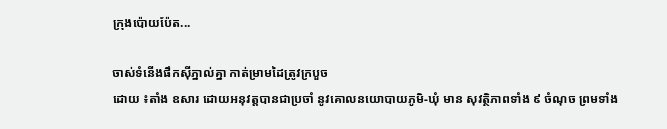ក្រុងប៉ោយប៉ែត...

ចាស់ទំនើងផឹកស៊ីភ្នាល់គ្នា កាត់ម្រាមដៃត្រូវក្របួច
ដោយ ៖តាំង ឧសារ ដោយអនុវត្តបានជាប្រចាំ នូវគោលនយោបាយភូមិ-ឃុំ មាន សុវត្ថិភាពទាំង ៩ ចំណុច ព្រមទាំង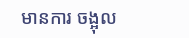មានការ ចង្អុល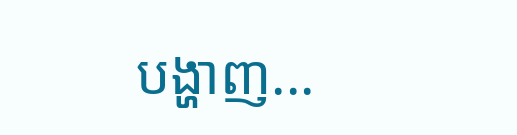បង្ហាញ...